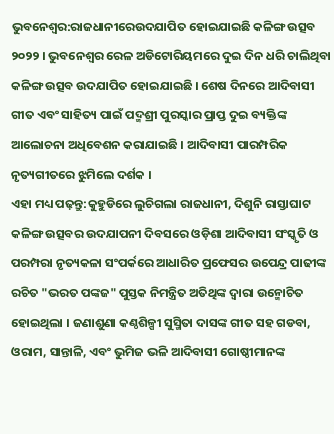ଭୁବନେଶ୍ବର:ରାଜଧାନୀରେଉଦଯାପିତ ହୋଇଯାଇଛି କଳିଙ୍ଗ ଉତ୍ସବ ୨୦୨୨ । ଭୁବନେଶ୍ୱର ରେଳ ଅଡିଟୋରିୟମରେ ଦୁଇ ଦିନ ଧରି ଚାଲିଥିବା କଳିଙ୍ଗ ଉତ୍ସବ ଉଦଯାପିତ ହୋଇଯାଇଛି । ଶେଷ ଦିନରେ ଆଦିବାସୀ ଗୀତ ଏବଂ ସାହିତ୍ୟ ପାଇଁ ପଦ୍ମଶ୍ରୀ ପୁରସ୍କାର ପ୍ରାପ୍ତ ଦୁଇ ବ୍ୟକ୍ତିଙ୍କ ଆଲୋଚନା ଅଧିବେଶନ କରାଯାଇଛି । ଆଦିବାସୀ ପାରମ୍ପରିକ ନୃତ୍ୟଗୀତରେ ଝୁମିଲେ ଦର୍ଶକ ।
ଏହା ମଧ୍ୟ ପଢ଼ନ୍ତୁ:କୁହୁଡିରେ ଲୁଚିଗଲା ରାଜଧାନୀ, ଦିଶୁନି ରାସ୍ତାଘାଟ
କଳିଙ୍ଗ ଉତ୍ସବର ଉଦଯାପନୀ ଦିବସରେ ଓଡ଼ିଶା ଆଦିବାସୀ ସଂସ୍କୃତି ଓ ପରମ୍ପରା ନୃତ୍ୟକଳା ସଂପର୍କରେ ଆଧାରିତ ପ୍ରଫେସର ଉପେନ୍ଦ୍ର ପାଢୀଙ୍କ ରଚିତ "ଭରତ ପଙ୍କଜ" ପୁସ୍ତକ ନିମନ୍ତ୍ରିତ ଅତିଥିଙ୍କ ଦ୍ବାରା ଉନ୍ମୋଚିତ ହୋଇଥିଲା । ଜଣାଶୁଣା କଣ୍ଠଶିଳ୍ପୀ ସୁସ୍ମିତା ଦାସଙ୍କ ଗୀତ ସହ ଗଡବା, ଓରାମ, ସାନ୍ତାଳି, ଏବଂ ଭୁମିଜ ଭଳି ଆଦିବାସୀ ଗୋଷ୍ଠୀମାନଙ୍କ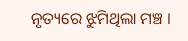ନୃତ୍ୟରେ ଝୁମିଥିଲା ମଞ୍ଚ ।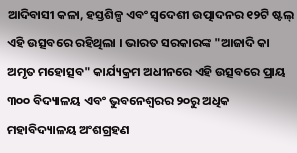ଆଦିବାସୀ କଳା, ହସ୍ତଶିଳ୍ପ ଏବଂ ସ୍ୱଦେଶୀ ଉତ୍ପାଦନର ୧୨ଟି ଷ୍ଟଲ୍ ଏହି ଉତ୍ସବରେ ରହିଥିଲା । ଭାରତ ସରକାରଙ୍କ "ଆଜାଦି କା ଅମୃତ ମହୋତ୍ସବ" କାର୍ଯ୍ୟକ୍ରମ ଅଧୀନରେ ଏହି ଉତ୍ସବରେ ପ୍ରାୟ ୩୦୦ ବିଦ୍ୟାଳୟ ଏବଂ ଭୁବନେଶ୍ୱରର ୨୦ରୁ ଅଧିକ ମହାବିଦ୍ୟାଳୟ ଅଂଶଗ୍ରହଣ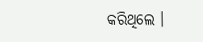କରିଥିଲେ ।